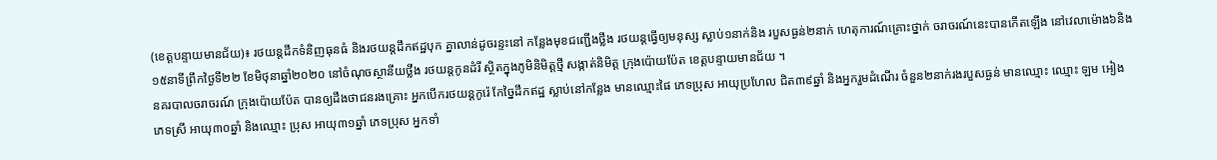(ខេត្តបន្ទាយមានជ័យ)៖ រថយន្តដឹកទំនិញធុនធំ និងរថយន្តដឹកឥដ្ឋបុក គ្នាលាន់ដូចរន្ទះនៅ កន្លែងមុខជញ្ជើងថ្លឹង រថយន្តធ្វើឲ្យមនុស្ស ស្លាប់១នាក់និង របួសធ្ងន់២នាក់ ហេតុការណ៍គ្រោះថ្នាក់ ចរាចរណ៍នេះបានកើតឡើង នៅវេលាម៉ោង៦និង ១៥នាទីព្រឹកថ្ងៃទី២២ ខែមិថុនាឆ្នាំ២០២០ នៅចំណុចស្ថានីយថ្លឹង រថយន្តកូនដំរី ស្ថិតក្នុងភូមិនិមិត្តថ្មី សង្កាត់និមិត្ត ក្រុងប៉ោយប៉ែត ខេត្តបន្ទាយមានជ័យ ។
នគរបាលចរាចរណ៍ ក្រុងប៉ោយប៉ែត បានឲ្យដឹងថាជនរងគ្រោះ អ្នកបើករថយន្តកូរ៉េ កែច្នៃដឹកឥដ្ឋ ស្លាប់នៅកន្លែង មានឈ្មោះផៃ ភេទប្រុស អាយុប្រហែល ជិត៣៩ឆ្នាំ និងអ្នករួមដំណើរ ចំនួន២នាក់រងរបួសធ្ងន់ មានឈ្មោះ ឈ្មោះ ឡម អៀង ភេទស្រី អាយុ៣០ឆ្នាំ និងឈ្មោះ ប្រុស អាយុ៣១ឆ្នាំ ភេទប្រុស អ្នកទាំ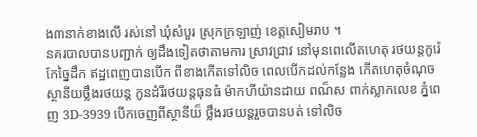ង៣នាក់ខាងលើ រស់នៅ ឃុំសំបួរ ស្រុកក្រឡាញ់ ខេត្តសៀមរាប ។
នគរបាលបានបញ្ជាក់ ឲ្យដឹងទៀតថាតាមការ ស្រាវជ្រាវ នៅមុនពេលើតហេតុ រថយន្តកូរ៉េកែច្នៃដឹក ឥដ្ឋពេញបានបើក ពីខាងកើតទៅលិច ពេលបើកដល់កន្លែង កើតហេតុចំណុច ស្ថានីយថ្លឹងរថយន្ត កូនដំរីរថយន្តធុនធំ ម៉ាកហីយ៉ានដាយ ពណ៏ស ពាក់ស្លាកលេខ ភ្នំពេញ 3D-3939 បើកចេញពីស្ថានីយ៏ ថ្លឹងរថយន្តរួចបានបត់ ទៅលិច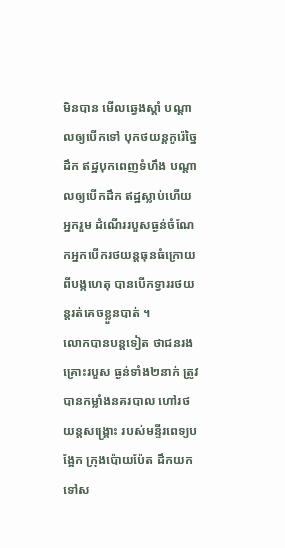មិនបាន មើលឆ្វេងស្តាំ បណ្តាលឲ្យបើកទៅ បុកថយន្តកូរ៉េច្នៃដឹក ឥដ្ឋបុកពេញទំហឹង បណ្តាលឲ្យបើកដឹក ឥដ្ឋស្លាប់ហើយអ្នករួម ដំណើររបួសធ្ងន់ចំណែកអ្នកបើករថយន្តធុនធំក្រោយពីបង្កហេតុ បានបើកទ្វាររថយន្តរត់គេចខ្លួនបាត់ ។
លោកបានបន្តទៀត ថាជនរងគ្រោះរបួស ធ្ងន់ទាំង២នាក់ ត្រូវបានកម្លាំងនគរបាល ហៅរថយន្តសង្គ្រោះ របស់មន្ទីរពេទ្យបង្អែក ក្រុងប៉ោយប៉ែត ដឹកយកទៅស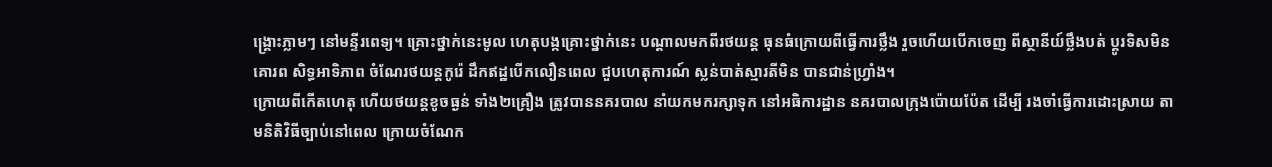ង្រ្គោះភ្លាមៗ នៅមន្ទីរពេទ្យ។ គ្រោះថ្នាក់នេះមូល ហេតុបង្កគ្រោះថ្នាក់នេះ បណ្តាលមកពីរថយន្ត ធុនធំក្រោយពីធ្វើការថ្លឹង រួចហើយបើកចេញ ពីស្ថានីយ៍ថ្លឹងបត់ ប្តូរទិសមិនគោរព សិទ្ធអាទិភាព ចំណែរថយន្តកូរ៉េ ដឹកឥដ្ឋបើកលឿនពេល ជួបហេតុការណ៍ ស្លន់បាត់ស្មារតីមិន បានជាន់ហ្រ្វាំង។
ក្រោយពីកើតហេតុ ហើយថយន្តខូចធ្ងន់ ទាំង២គ្រឿង ត្រូវបាននគរបាល នាំយកមករក្សាទុក នៅអធិការដ្ឋាន នគរបាលក្រុងប៉ោយប៉ែត ដើម្បី រងចាំធ្វើការដោះស្រាយ តាមនិតិវិធីច្បាប់នៅពេល ក្រោយចំណែក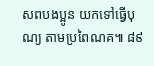សពបងប្អូន យកទៅធ្វើបុណ្យ តាមប្រពៃណគ៕ ៨៩